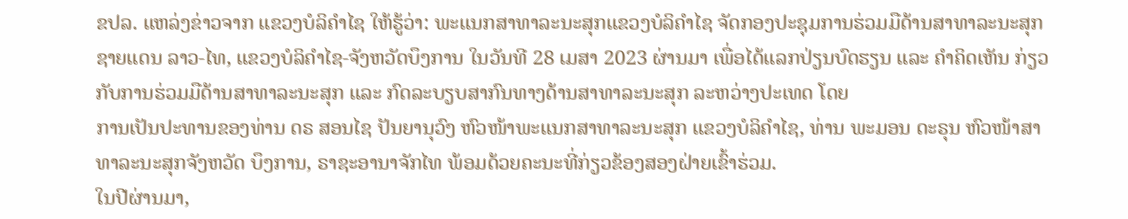ຂປລ. ແຫລ່ງຂ່າວຈາກ ແຂວງບໍລິຄຳໄຊ ໃຫ້ຮູ້ວ່າ: ພະແນກສາທາລະນະສຸກແຂວງບໍລິຄໍາໄຊ ຈັດກອງປະຊຸມການຮ່ວມມືດ້ານສາທາລະນະສຸກ ຊາຍແດນ ລາວ-ໄທ, ແຂວງບໍລິຄໍາໄຊ-ຈັງຫວັດບຶງການ ໃນວັນທີ 28 ເມສາ 2023 ຜ່ານມາ ເພື່ອໄດ້ແລກປ່ຽນບົດຮຽນ ແລະ ຄໍາຄິດເຫັນ ກ່ຽວກັບການຮ່ວມມືດ້ານສາທາລະນະສຸກ ແລະ ກົດລະບຽບສາກົນທາງດ້ານສາທາລະນະສຸກ ລະຫວ່າງປະເທດ ໂດຍ
ການເປັນປະທານຂອງທ່ານ ດຣ ສອນໄຊ ປັນຍານຸວົງ ຫົວໜ້າພະແນກສາທາລະນະສຸກ ແຂວງບໍລິຄໍາໄຊ, ທ່ານ ພະມອນ ດະຣຸນ ຫົວໜ້າສາທາລະນະສຸກຈັງຫວັດ ບຶງການ, ຣາຊະອານາຈັກໄທ ພ້ອມດ້ວຍຄະນະທີ່ກ່ຽວຂ້ອງສອງຝ່າຍເຂົ້າຮ່ວມ.
ໃນປີຜ່ານມາ,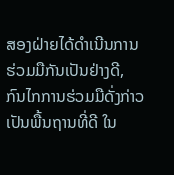ສອງຝ່າຍໄດ້ດໍາເນີນການຮ່ວມມືກັນເປັນຢ່າງດີ, ກົນໄກການຮ່ວມມືດັ່ງກ່າວເປັນພື້ນຖານທີ່ດີ ໃນ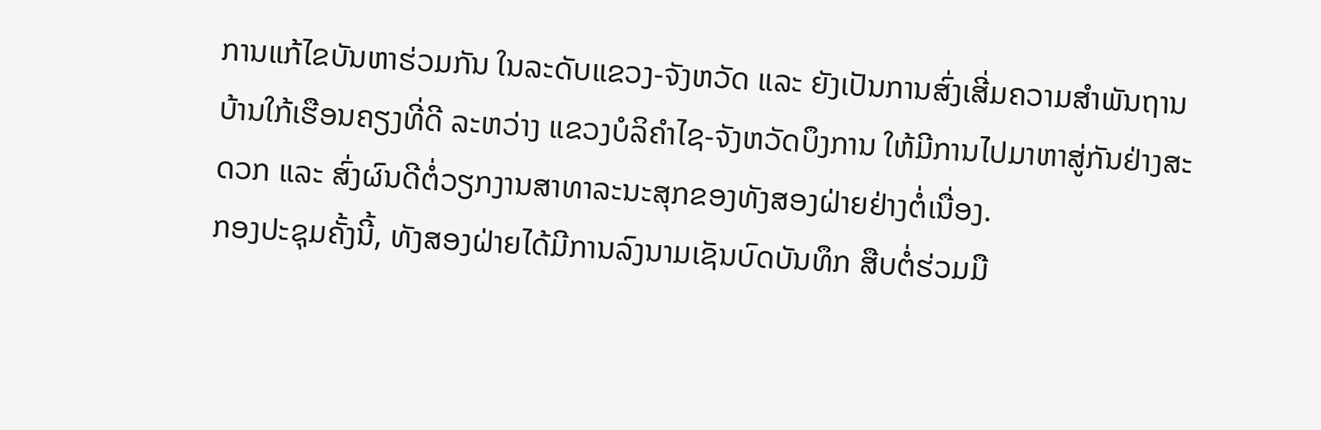ການແກ້ໄຂບັນຫາຮ່ວມກັນ ໃນລະດັບແຂວງ-ຈັງຫວັດ ແລະ ຍັງເປັນການສົ່ງເສີ່ມຄວາມສໍາພັນຖານບ້ານໃກ້ເຮືອນຄຽງທີ່ດີ ລະຫວ່າງ ແຂວງບໍລິຄໍາໄຊ-ຈັງຫວັດບຶງການ ໃຫ້ມີການໄປມາຫາສູ່ກັນຢ່າງສະດວກ ແລະ ສົ່ງຜົນດີຕໍ່ວຽກງານສາທາລະນະສຸກຂອງທັງສອງຝ່າຍຢ່າງຕໍ່ເນື່ອງ.
ກອງປະຊຸມຄັ້ງນີ້, ທັງສອງຝ່າຍໄດ້ມີການລົງນາມເຊັນບົດບັນທຶກ ສືບຕໍ່ຮ່ວມມື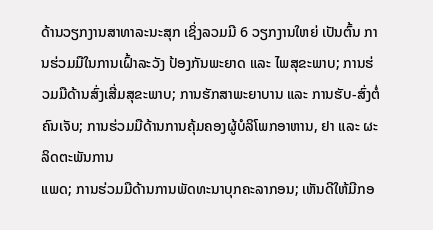ດ້ານວຽກງານສາທາລະນະສຸກ ເຊິ່ງລວມມີ 6 ວຽກງານໃຫຍ່ ເປັນຕົ້ນ ການຮ່ວມມືໃນການເຝົ້າລະວັງ ປ້ອງກັນພະຍາດ ແລະ ໄພສຸຂະພາບ; ການຮ່ວມມືດ້ານສົ່ງເສີ່ມສຸຂະພາບ; ການຮັກສາພະຍາບານ ແລະ ການຮັບ-ສົ່ງຕໍ່ຄົນເຈັບ; ການຮ່ວມມືດ້ານການຄຸ້ມຄອງຜູ້ບໍລິໂພກອາຫານ, ຢາ ແລະ ຜະລິດຕະພັນການ
ແພດ; ການຮ່ວມມືດ້ານການພັດທະນາບຸກຄະລາກອນ; ເຫັນດີໃຫ້ມີກອ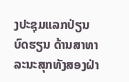ງປະຊຸມແລກປ່ຽນບົດຮຽນ ດ້ານສາທາລະນະສຸກທັງສອງຝ່າ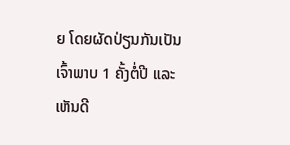ຍ ໂດຍຜັດປ່ຽນກັນເປັນເຈົ້າພາບ 1 ຄັ້ງຕໍ່ປີ ແລະ ເຫັນດີ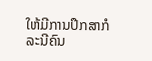ໃຫ້ມີການປຶກສາກໍລະນີຄົນ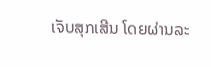ເຈັບສຸກເສີນ ໂດຍຜ່ານລະ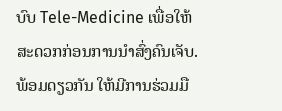ບົບ Tele-Medicine ເພື່ອໃຫ້ສະດວກກ່ອນການນຳສົ່ງຄົນເຈັບ. ພ້ອມດຽວກັນ ໃຫ້ມີການຮ່ວມມື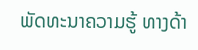ພັດທະນາຄວາມຮູ້ ທາງດ້າ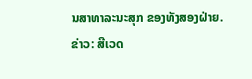ນສາທາລະນະສຸກ ຂອງທັງສອງຝ່າຍ.
ຂ່າວ: ສີເວດ